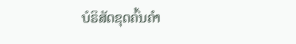ບໍຣິສັດຂຸດຄົ້ນຄຳ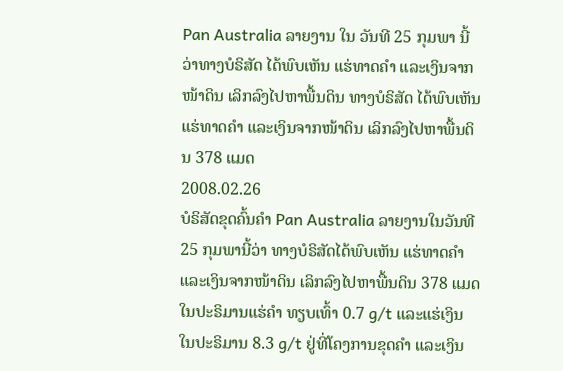Pan Australia ລາຍງານ ໃນ ວັນທີ 25 ກຸມພາ ນີ້ວ່າທາງບໍຣິສັດ ໄດ້ພົບເຫັນ ແຮ່ທາດຄຳ ແລະເງິນຈາກໜ້າດິນ ເລິກລົງໄປຫາພື້ນດິນ ທາງບໍຣິສັດ ໄດ້ພົບເຫັນ ແຮ່ທາດຄຳ ແລະເງິນຈາກໜ້າດິນ ເລິກລົງໄປຫາພື້ນດິນ 378 ແມດ
2008.02.26
ບໍຣິສັດຂຸດຄົ້ນຄຳ Pan Australia ລາຍງານໃນວັນທີ 25 ກຸມພານີ້ວ່າ ທາງບໍຣິສັດໄດ້ພົບເຫັນ ແຮ່ທາດຄຳ ແລະເງິນຈາກໜ້າດິນ ເລິກລົງໄປຫາພື້ນດິນ 378 ແມດ ໃນປະຣິມານແຮ່ຄຳ ທຽບເທົ້າ 0.7 g/t ແລະແຮ່ເງິນ ໃນປະຣິມານ 8.3 g/t ຢູ່ທີ່ໂຄງການຂຸດຄຳ ແລະເງິນ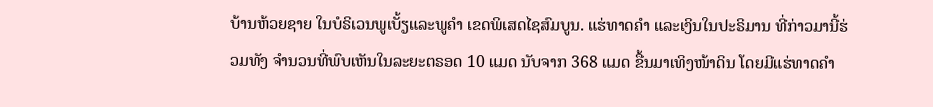ບ້ານຫ້ວຍຊາຍ ໃນບໍຣິເວນພູເບັ້ຽແລະພູຄຳ ເຂດພິເສດໄຊສົມບູນ. ແຮ່ທາດຄຳ ແລະເງິນໃນປະຣິມານ ທີ່ກ່າວມານີ້ຮ່ວມທັງ ຈຳນວນທີ່ພົບເຫັນໃນລະຍະຕຣອດ 10 ແມດ ນັບຈາກ 368 ແມດ ຂື້ນມາເທິງໜ້າດິນ ໂດຍມີແຮ່ທາດຄຳ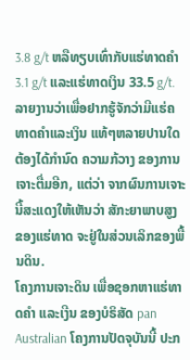3.8 g/t ຫລືທຽບເທົ່າກັບແຮ່ທາດຄຳ 3.1 g/t ແລະແຮ່ທາດເງິນ 33.5 g/t.
ລາຍງານວ່າເພື່ອຢາກຮູ້ຈັກວ່າມີແຮ່ຄທາດຄຳແລະເງິນ ແທ້ໆຫລາຍປານໃດ ຕ້ອງໄດ້ກຳນົດ ຄວາມກ້ວາງ ຂອງການເຈາະຕື່ມອີກ, ແຕ່ວ່າ ຈາກຜົນການເຈາະ ນີ້ສະແດງໃຫ້ເຫັນວ່າ ສັກະຍາພາບສູງ ຂອງແຮ່ທາດ ຈະຢູ່ໃນສ່ວນເລິກຂອງພື້ນດິນ.
ໂຄງການເຈາະດິນ ເພື່ອຊອກຫາແຮ່ທາດຄຳ ແລະເງີນ ຂອງບໍຣິສັດ pan Australian ໂຄງການປັດຈຸບັນນີ້ ປະກ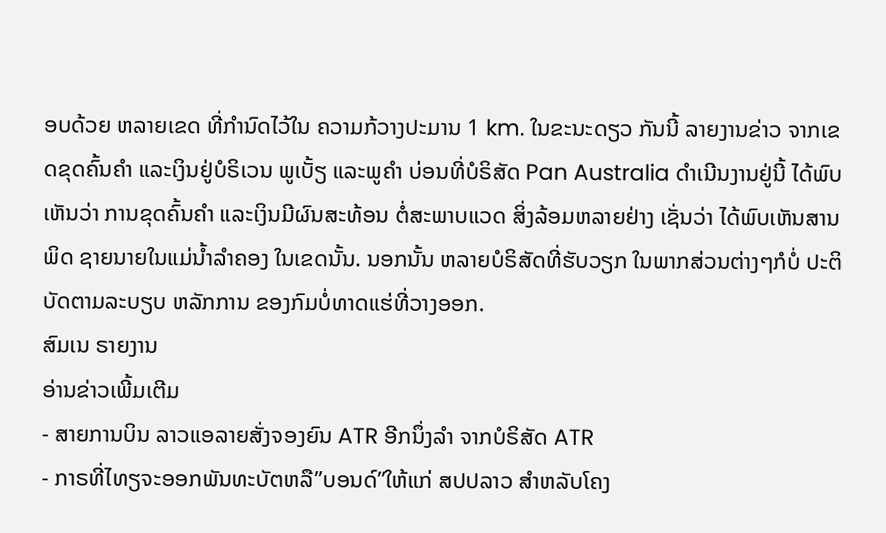ອບດ້ວຍ ຫລາຍເຂດ ທີ່ກຳນົດໄວ້ໃນ ຄວາມກ້ວາງປະມານ 1 km. ໃນຂະນະດຽວ ກັນນີ້ ລາຍງານຂ່າວ ຈາກເຂດຂຸດຄົ້ນຄຳ ແລະເງິນຢູ່ບໍຣິເວນ ພູເບັ້ຽ ແລະພູຄຳ ບ່ອນທີ່ບໍຣິສັດ Pan Australia ດຳເນີນງານຢູ່ນີ້ ໄດ້ພົບເຫັນວ່າ ການຂຸດຄົ້ນຄຳ ແລະເງິນມີຜົນສະທ້ອນ ຕໍ່ສະພາບແວດ ສິ່ງລ້ອມຫລາຍຢ່າງ ເຊັ່ນວ່າ ໄດ້ພົບເຫັນສານພິດ ຊາຍນາຍໃນແມ່ນ້ຳລຳຄອງ ໃນເຂດນັ້ນ. ນອກນັ້ນ ຫລາຍບໍຣິສັດທີ່ຮັບວຽກ ໃນພາກສ່ວນຕ່າງໆກໍບໍ່ ປະຕິບັດຕາມລະບຽບ ຫລັກການ ຂອງກົມບໍ່ທາດແຮ່ທີ່ວາງອອກ.
ສົມເນ ຣາຍງານ
ອ່ານຂ່າວເພີ້ມເຕີມ
- ສາຍການບິນ ລາວແອລາຍສັ່ງຈອງຍົນ ATR ອີກນຶ່ງລຳ ຈາກບໍຣິສັດ ATR
- ກາຣທີ່ໄທຽຈະອອກພັນທະບັຕຫລື”ບອນດ໌”ໃຫ້ແກ່ ສປປລາວ ສຳຫລັບໂຄງ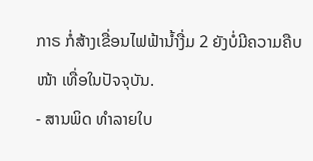ກາຣ ກໍ່ສ້າງເຂື່ອນໄຟຟ້ານ້ຳງື່ມ 2 ຍັງບໍ່ມີຄວາມຄືບໜ້າ ເທື່ອໃນປັຈຈຸບັນ.
- ສານພິດ ທໍາລາຍໃບ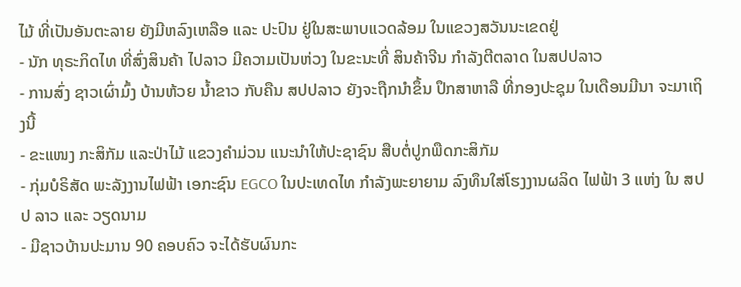ໄມ້ ທີ່ເປັນອັນຕະລາຍ ຍັງມີຫລົງເຫລືອ ແລະ ປະປົນ ຢູ່ໃນສະພາບແວດລ້ອມ ໃນແຂວງສວັນນະເຂດຢູ່
- ນັກ ທຸຣະກິດໄທ ທີ່ສົ່ງສິນຄ້າ ໄປລາວ ມີຄວາມເປັນຫ່ວງ ໃນຂະນະທີ່ ສິນຄ້າຈີນ ກໍາລັງຕີຕລາດ ໃນສປປລາວ
- ການສົ່ງ ຊາວເຜົ່າມົ້ງ ບ້ານຫ້ວຍ ນໍ້າຂາວ ກັບຄືນ ສປປລາວ ຍັງຈະຖືກນໍາຂຶ້ນ ປຶກສາຫາລື ທີ່ກອງປະຊຸມ ໃນເດືອນມີນາ ຈະມາເຖິງນີ້
- ຂະແໜງ ກະສິກັມ ແລະປ່າໄມ້ ແຂວງຄຳມ່ວນ ແນະນຳໃຫ້ປະຊາຊົນ ສືບຕໍ່ປູກພືດກະສິກັມ
- ກຸ່ມບໍຣິສັດ ພະລັງງານໄຟຟ້າ ເອກະຊົນ EGCO ໃນປະເທດໄທ ກຳລັງພະຍາຍາມ ລົງທຶນໃສ່ໂຮງງານຜລິດ ໄຟຟ້າ 3 ແຫ່ງ ໃນ ສປປ ລາວ ແລະ ວຽດນາມ
- ມີຊາວບ້ານປະມານ 90 ຄອບຄົວ ຈະໄດ້ຮັບຜົນກະ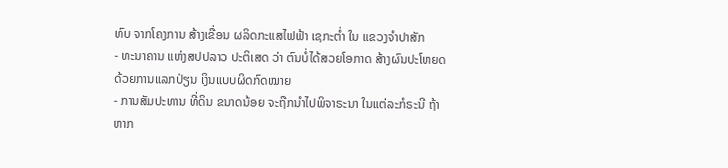ທົບ ຈາກໂຄງການ ສ້າງເຂື່ອນ ຜລິດກະແສໄຟຟ້າ ເຊກະຕໍ່າ ໃນ ແຂວງຈຳປາສັກ
- ທະນາຄານ ແຫ່ງສປປລາວ ປະຕິເສດ ວ່າ ຕົນບໍ່ໄດ້ສວຍໂອກາດ ສ້າງຜົນປະໂຫຍດ ດ້ວຍການແລກປ່ຽນ ເງິນແບບຜິດກົດໝາຍ
- ການສັມປະທານ ທີ່ດິນ ຂນາດນ້ອຍ ຈະຖືກນໍາໄປພິຈາຣະນາ ໃນແຕ່ລະກໍຣະນີ ຖ້າຫາກ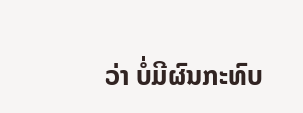ວ່າ ບໍ່ມີຜົນກະທົບ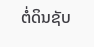ຕໍ່ດິນຊັບ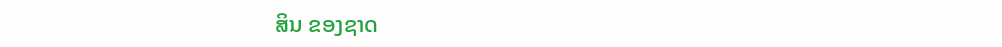ສິນ ຂອງຊາດ